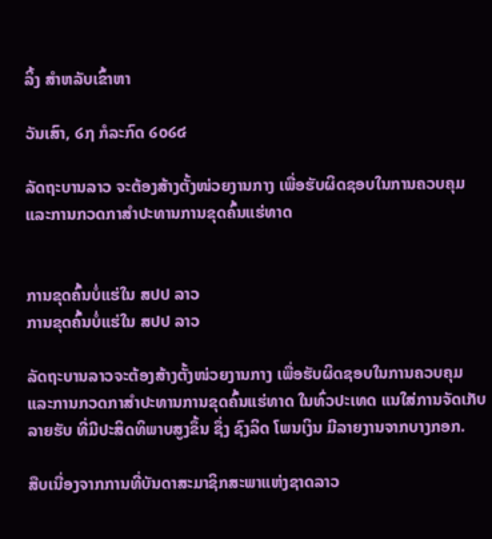ລິ້ງ ສຳຫລັບເຂົ້າຫາ

ວັນເສົາ, ໒໗ ກໍລະກົດ ໒໐໒໔

ລັດຖະບານລາວ ຈະຕ້ອງສ້າງຕັ້ງໜ່ວຍງານກາງ ເພື່ອຮັບຜິດຊອບໃນການຄວບຄຸມ ແລະການກວດກາສໍາປະທານການຂຸດຄົ້ນແຮ່ທາດ


ການຂຸດຄົ້ນບໍ່ແຮ່ໃນ ສປປ ລາວ
ການຂຸດຄົ້ນບໍ່ແຮ່ໃນ ສປປ ລາວ

ລັດຖະບານລາວຈະຕ້ອງສ້າງຕັ້ງໜ່ວຍງານກາງ ເພື່ອຮັບຜິດຊອບໃນການຄວບຄຸມ ແລະການກວດກາສໍາປະທານການຂຸດຄົ້ນແຮ່ທາດ ໃນທົ່ວປະເທດ ແນໃສ່ການຈັດເກັບລາຍຮັບ ທີ່ມີປະສິດທິພາບສູງຂຶ້ນ ຊຶ່ງ ຊົງລິດ ໂພນເງິນ ມີລາຍງານຈາກບາງກອກ.

ສືບເນື່ອງຈາກການທີ່ບັນດາສະມາຊິກສະພາແຫ່ງຊາດລາວ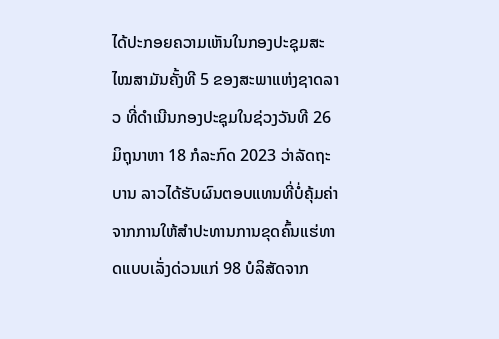ໄດ້ປະກອຍຄວາມເຫັນໃນກອງປະຊຸມສະໄໝສາມັນຄັ້ງທີ 5 ຂອງສະພາແຫ່ງຊາດລາວ ທີ່ດຳເນີນກອງປະຊຸມໃນຊ່ວງວັນທີ 26 ມິຖຸນາຫາ 18 ກໍລະກົດ 2023 ວ່າລັດຖະບານ ລາວໄດ້ຮັບຜົນຕອບແທນທີ່ບໍ່ຄຸ້ມຄ່າ ຈາກການໃຫ້ສຳປະທານການຂຸດຄົ້ນແຮ່ທາດແບບເລັ່ງດ່ວນແກ່ 98 ບໍລິສັດຈາກ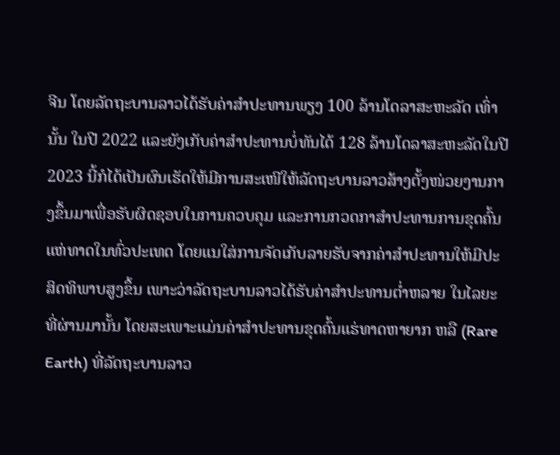ຈີນ ໂດຍລັດຖະບານລາວໄດ້ຮັບຄ່າສຳປະທານພຽງ 100 ລ້ານໂດລາສະຫະລັດ ເທົ່ານັ້ນ ໃນປີ 2022 ແລະຍັງເກັບຄ່າສຳປະທານບໍ່ທັນໄດ້ 128 ລ້ານໂດລາສະຫະລັດໃນປີ 2023 ນີ້ກໍໄດ້ເປັນຜົນເຮັດໃຫ້ມີການສະເໜີໃຫ້ລັດຖະບານລາວສ້າງຕັ້ງໜ່ວຍງານກາງຂຶ້ນມາເພື່ອຮັບຜິດຊອບໃນການຄວບຄຸມ ແລະການກວດກາສຳປະທານການຂຸດຄົ້ນແຫ່ທາດໃນທົ່ວປະເທດ ໂດຍແນໃສ່ການຈັດເກັບລາຍຮັບຈາກຄ່າສຳປະທານໃຫ້ມີປະສິດທິພາບສູງຂຶ້ນ ເພາະວ່າລັດຖະບານລາວໄດ້ຮັບຄ່າສຳປະທານຕໍ່າຫລາຍ ໃນໄລຍະທີ່ຜ່ານມານັ້ນ ໂດຍສະເພາະແມ່ນຄ່າສຳປະທານຂຸດຄົ້ນແຮ່ທາດຫາຍາກ ຫລື (Rare Earth) ທີ່ລັດຖະບານລາວ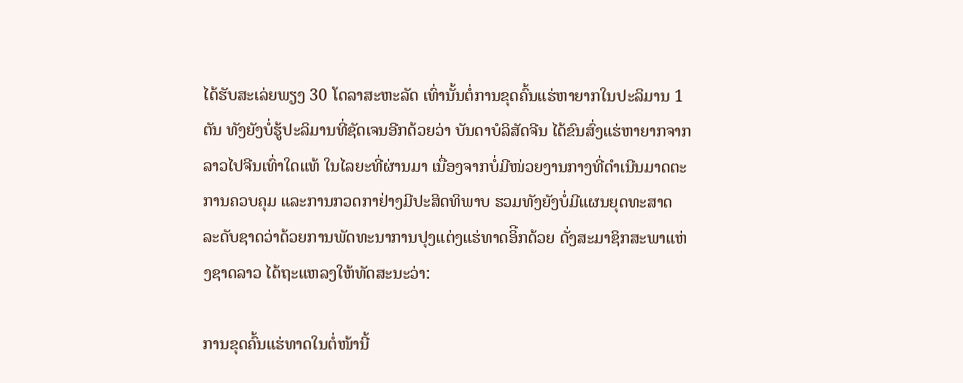ໄດ້ຮັບສະເລ່ຍພຽງ 30 ໂດລາສະຫະລັດ ເທົ່ານັ້ນຕໍ່ການຂຸດຄົ້ນແຮ່ຫາຍາກໃນປະລິມານ 1 ຕັນ ທັງຍັງບໍ່ຮູ້ປະລິມານທີ່ຊັດເຈນອີກດ້ວຍວ່າ ບັນດາບໍລິສັດຈີນ ໄດ້ຂົນສົ່ງແຮ່ຫາຍາກຈາກລາວໄປຈີນເທົ່າໃດແທ້ ໃນໄລຍະທີ່ຜ່ານມາ ເນື່ອງຈາກບໍ່ມີໜ່ວຍງານກາງທີ່ດຳເນີນມາດຕະການຄວບຄຸມ ແລະການກວດກາຢ່າງມີປະສິດທິພາບ ຮວມທັງຍັງບໍ່ມີແຜນຍຸດທະສາດ ລະດັບຊາດວ່າດ້ວຍການພັດທະນາການປຸງແຕ່ງແຮ່ທາດອິີກດ້ວຍ ດັ່ງສະມາຊິກສະພາແຫ່ງຊາດລາວ ໄດ້ຖະແຫລງໃຫ້ທັດສະນະວ່າ:

ການຂຸດຄົ້ນແຮ່ທາດໃນຕໍ່ໜ້ານີ້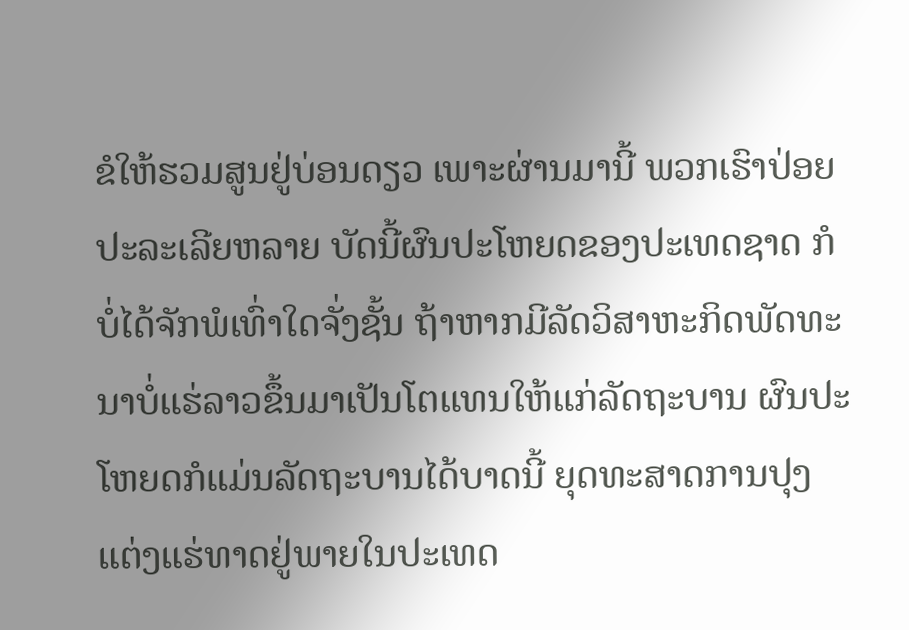ຂໍໃຫ້ຮວມສູນຢູ່ບ່ອນດຽວ ເພາະຜ່ານມານີ້ ພວກເຮົາປ່ອຍປະລະເລີຍຫລາຍ ບັດນີ້ຜົນປະໂຫຍດຂອງປະເທດຊາດ ກໍບໍ່ໄດ້ຈັກພໍເທົ່າໃດຈັ່ງຊັ້ນ ຖ້າຫາກມີລັດວິສາຫະກິດພັດທະນາບໍ່ແຮ່ລາວຂຶ້ນມາເປັນໂຕແທນໃຫ້ແກ່ລັດຖະບານ ຜົນປະໂຫຍດກໍແມ່ນລັດຖະບານໄດ້ບາດນີ້ ຍຸດທະສາດການປຸງແຕ່ງແຮ່ທາດຢູ່ພາຍໃນປະເທດ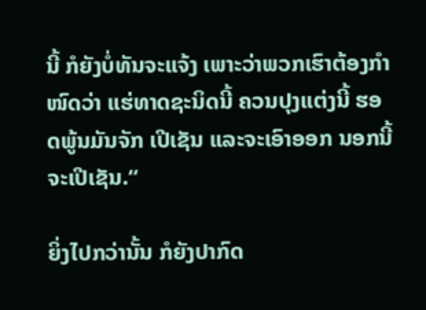ນີ້ ກໍຍັງບໍ່ທັນຈະແຈ້ງ ເພາະວ່າພວກເຮົາຕ້ອງກຳໜົດວ່າ ແຮ່ທາດຊະນິດນີ້ ຄວນປຸງແຕ່ງນີ້ ຮອດພູ້ນມັນຈັກ ເປີເຊັນ ແລະຈະເອົາອອກ ນອກນີ້ຈະເປີເຊັນ.“

ຍິ່ງໄປກວ່ານັ້ນ ກໍຍັງປາກົດ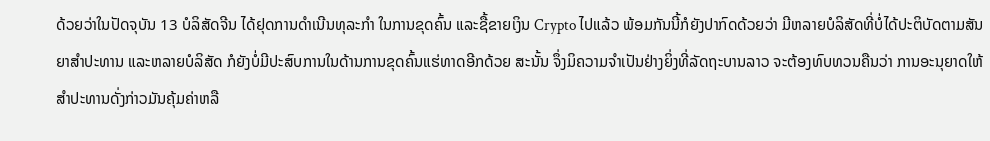ດ້ວຍວ່າໃນປັດຈຸບັນ 13 ບໍລິສັດຈີນ ໄດ້ຢຸດການດຳເນີນທຸລະກຳ ໃນການຂຸດຄົ້ນ ແລະຊື້ຂາຍເງິນ Crypto ໄປແລ້ວ ພ້ອມກັນນີ້ກໍຍັງປາກົດດ້ວຍວ່າ ມີຫລາຍບໍລິສັດທີ່ບໍ່ໄດ້ປະຕິບັດຕາມສັນຍາສຳປະທານ ແລະຫລາຍບໍລິສັດ ກໍຍັງບໍ່ມີປະສົບການໃນດ້ານການຂຸດຄົ້ນແຮ່ທາດອີກດ້ວຍ ສະນັ້ນ ຈຶ່ງມິຄວາມຈຳເປັນຢ່າງຍິ່ງທີ່ລັດຖະບານລາວ ຈະຕ້ອງທົບທວນຄືນວ່າ ການອະນຸຍາດໃຫ້ສຳປະທານດັ່ງກ່າວມັນຄຸ້ມຄ່າຫລື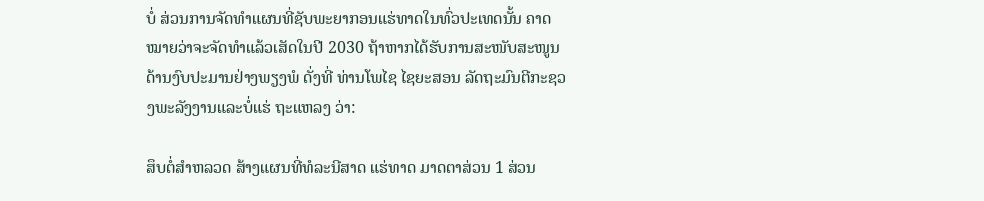ບໍ່ ສ່ວນການຈັດທຳແຜນທີ່ຊັບພະຍາກອນແຮ່ທາດໃນທົ່ວປະເທດນັ້ນ ຄາດໝາຍວ່າຈະຈັດທຳແລ້ວເສັດໃນປີ 2030 ຖ້າຫາກໄດ້ຮັບການສະໜັບສະໜູນດ້ານງົບປະມານຢ່າງພຽງພໍ ດັ່ງທີ່ ທ່ານໂພໄຊ ໄຊຍະສອນ ລັດຖະມົນຕີກະຊວງພະລັງງານແລະບໍ່ແຮ່ ຖະແຫລງ ວ່າ:

ສຶບຕໍ່ສຳຫລວດ ສ້າງແຜນທີ່ທໍລະນີສາດ ແຮ່ທາດ ມາດຕາສ່ວນ 1 ສ່ວນ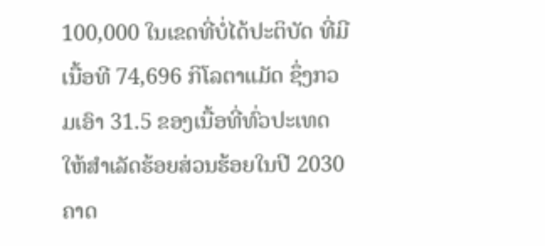100,000 ໃນເຂດທີ່ບໍ່ໄດ້ປະຕິບັດ ທີ່ມີເນື້ອທີ 74,696 ກິໂລຕາແມັດ ຊຶ່ງກວມເອົາ 31.5 ຂອງເນື້ອທີ່ທົ່ວປະເທດ ໃຫ້ສຳເລັດຮ້ອຍສ່ວນຮ້ອຍໃນປີ 2030 ຄາດ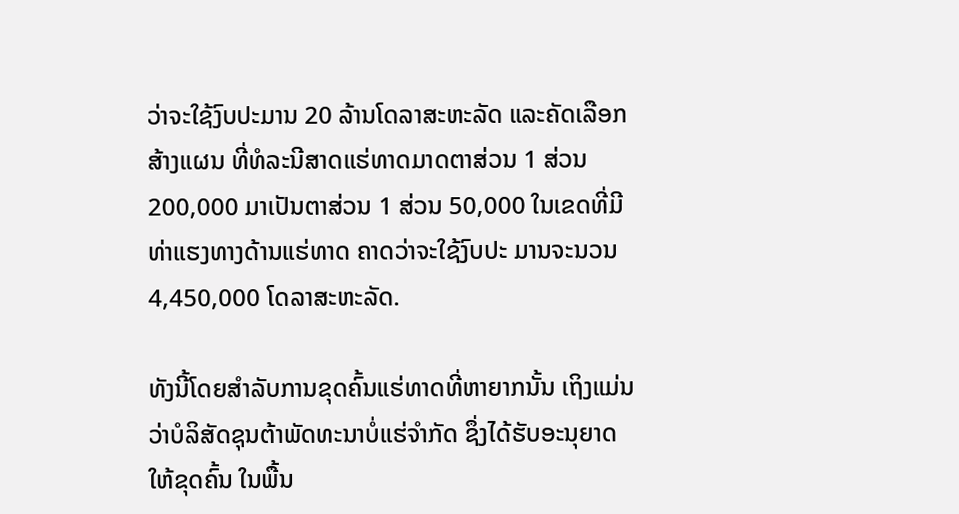ວ່າຈະໃຊ້ງົບປະມານ 20 ລ້ານໂດລາສະຫະລັດ ແລະຄັດເລືອກສ້າງແຜນ ທີ່ທໍລະນີສາດແຮ່ທາດມາດຕາສ່ວນ 1 ສ່ວນ 200,000 ມາເປັນຕາສ່ວນ 1 ສ່ວນ 50,000 ໃນເຂດທີ່ມີທ່າແຮງທາງດ້ານແຮ່ທາດ ຄາດວ່າຈະໃຊ້ງົບປະ ມານຈະນວນ 4,450,000 ໂດລາສະຫະລັດ.

ທັງນີ້ໂດຍສຳລັບການຂຸດຄົ້ນແຮ່ທາດທີ່ຫາຍາກນັ້ນ ເຖິງແມ່ນວ່າບໍລິສັດຊຸນຕ້າພັດທະນາບໍ່ແຮ່ຈຳກັດ ຊຶ່ງໄດ້ຮັບອະນຸຍາດໃຫ້ຂຸດຄົ້ນ ໃນພື້ນ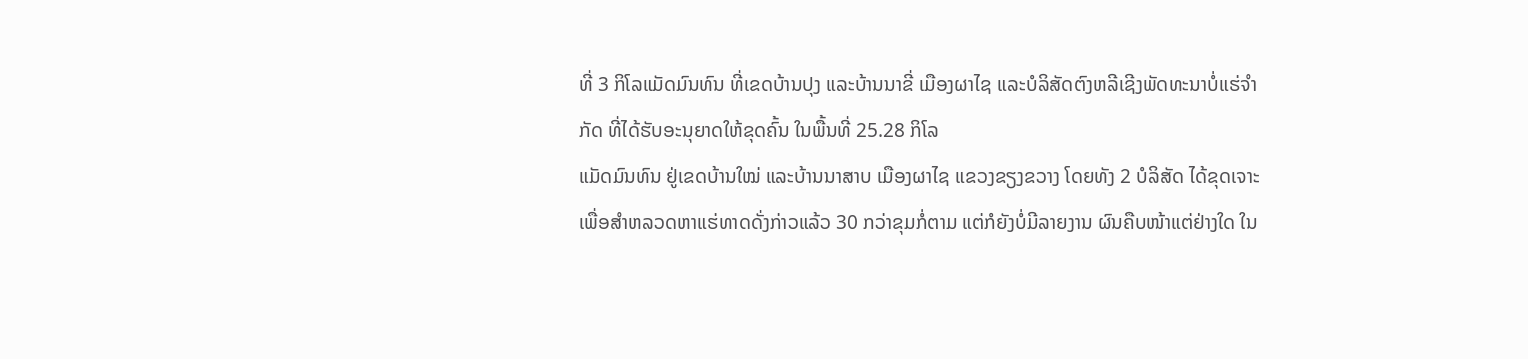ທີ່ 3 ກິໂລແມັດມົນທົນ ທີ່ເຂດບ້ານປຸງ ແລະບ້ານນາຂີ່ ເມືອງຜາໄຊ ແລະບໍລິສັດຕົງຫລີເຊີງພັດທະນາບໍ່ແຮ່ຈຳກັດ ທີ່ໄດ້ຮັບອະນຸຍາດໃຫ້ຂຸດຄົ້ນ ໃນພື້ນທີ່ 25.28 ກິໂລ
ແມັດມົນທົນ ຢູ່ເຂດບ້ານໃໝ່ ແລະບ້ານນາສາບ ເມືອງຜາໄຊ ແຂວງຂຽງຂວາງ ໂດຍທັງ 2 ບໍລິສັດ ໄດ້ຂຸດເຈາະເພື່ອສຳຫລວດຫາແຮ່ທາດດັ່ງກ່າວແລ້ວ 30 ກວ່າຂຸມກໍ່ຕາມ ແຕ່ກໍຍັງບໍ່ມີລາຍງານ ຜົນຄືບໜ້າແຕ່ຢ່າງໃດ ໃນ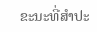ຂະນະທີ່ສຳປະ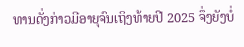ທານດັ່ງກ່າວມີອາຍຸຈົນເຖິງທ້າຍປີ 2025 ຈຶ່ງຍັງບໍ່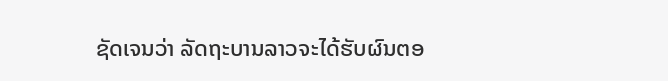ຊັດເຈນວ່າ ລັດຖະບານລາວຈະໄດ້ຮັບຜົນຕອ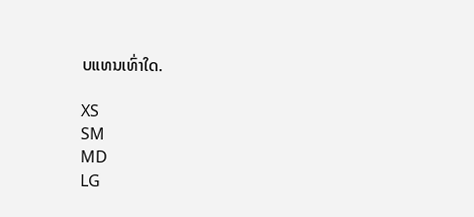ບແທນເທົ່າໃດ.

XS
SM
MD
LG